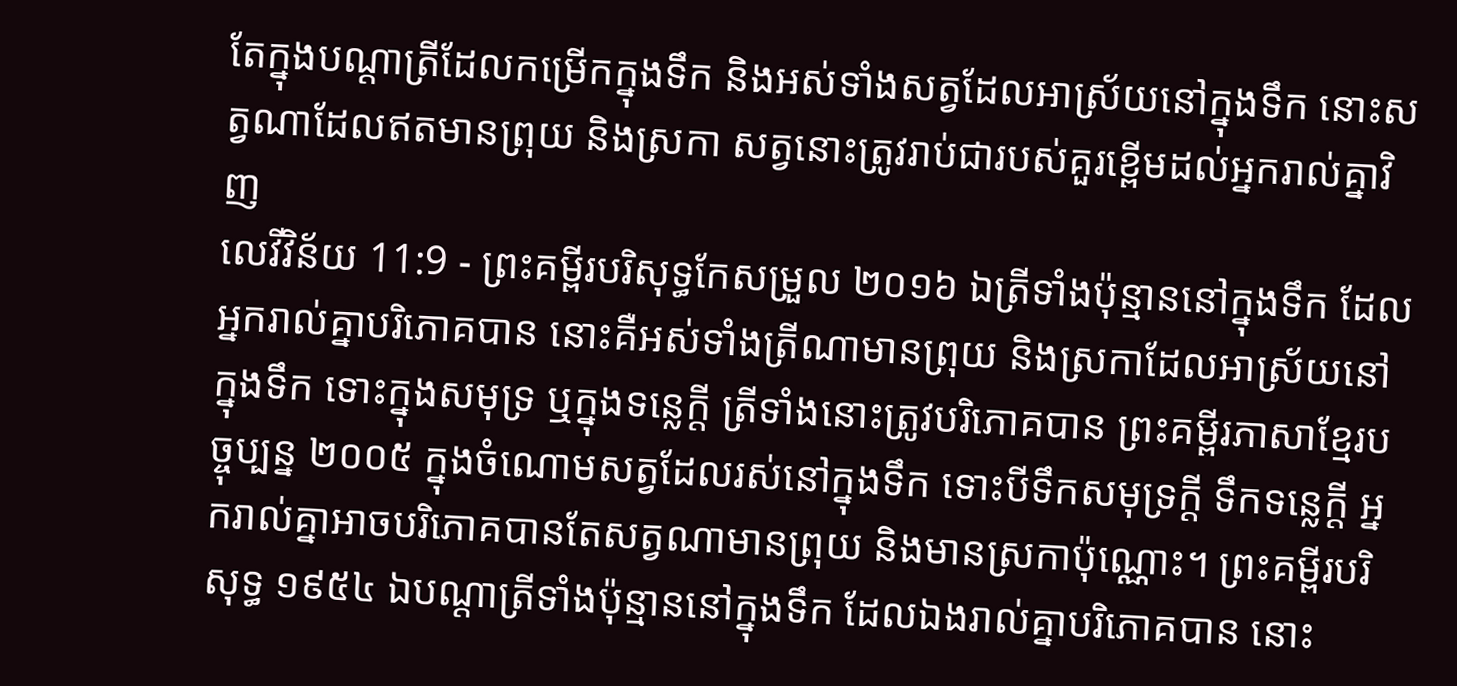តែក្នុងបណ្ដាត្រីដែលកម្រើកក្នុងទឹក និងអស់ទាំងសត្វដែលអាស្រ័យនៅក្នុងទឹក នោះសត្វណាដែលឥតមានព្រុយ និងស្រកា សត្វនោះត្រូវរាប់ជារបស់គួរខ្ពើមដល់អ្នករាល់គ្នាវិញ
លេវីវិន័យ 11:9 - ព្រះគម្ពីរបរិសុទ្ធកែសម្រួល ២០១៦ ឯត្រីទាំងប៉ុន្មាននៅក្នុងទឹក ដែលអ្នករាល់គ្នាបរិភោគបាន នោះគឺអស់ទាំងត្រីណាមានព្រុយ និងស្រកាដែលអាស្រ័យនៅក្នុងទឹក ទោះក្នុងសមុទ្រ ឬក្នុងទន្លេក្តី ត្រីទាំងនោះត្រូវបរិភោគបាន ព្រះគម្ពីរភាសាខ្មែរបច្ចុប្បន្ន ២០០៥ ក្នុងចំណោមសត្វដែលរស់នៅក្នុងទឹក ទោះបីទឹកសមុទ្រក្ដី ទឹកទន្លេក្ដី អ្នករាល់គ្នាអាចបរិភោគបានតែសត្វណាមានព្រុយ និងមានស្រកាប៉ុណ្ណោះ។ ព្រះគម្ពីរបរិសុទ្ធ ១៩៥៤ ឯបណ្តាត្រីទាំងប៉ុន្មាននៅក្នុងទឹក ដែលឯងរាល់គ្នាបរិភោគបាន នោះ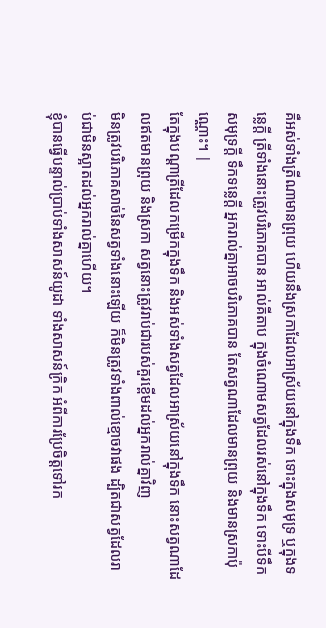គឺអស់ទាំងត្រីណាមានព្រុយ ហើយនឹងស្រកាដែលអាស្រ័យនៅក្នុងទឹក ទោះក្នុងសមុទ្រ ឬក្នុងទន្លេក្តី ត្រីទាំងនោះត្រូវបរិភោគបាន អាល់គីតាប ក្នុងចំណោមសត្វដែលរស់នៅក្នុងទឹក ទោះបីទឹកសមុទ្រក្តី ទឹកទន្លេក្តី អ្នករាល់គ្នាអាចបរិភោគបាន តែសត្វណាដែលមានព្រុយ និងមានស្រកាប៉ុណ្ណោះ។ |
តែក្នុងបណ្ដាត្រីដែលកម្រើកក្នុងទឹក និងអស់ទាំងសត្វដែលអាស្រ័យនៅក្នុងទឹក នោះសត្វណាដែលឥតមានព្រុយ និងស្រកា សត្វនោះត្រូវរាប់ជារបស់គួរខ្ពើមដល់អ្នករាល់គ្នាវិញ
មិនត្រូវបរិភោគសាច់នៃសត្វទាំងនោះឡើយ ក៏មិនត្រូវទាំងពាល់ខ្មោចវាផង ដ្បិតជាសត្វដែលរាប់ជាមិនស្អាតដល់អ្នករាល់គ្នាហើយ។
ខ្ញុំបានធ្វើបន្ទាល់ប្រាប់ទាំងសាសន៍យូដា ទាំងសាសន៍ក្រិក អំពីការប្រែចិត្តទៅរក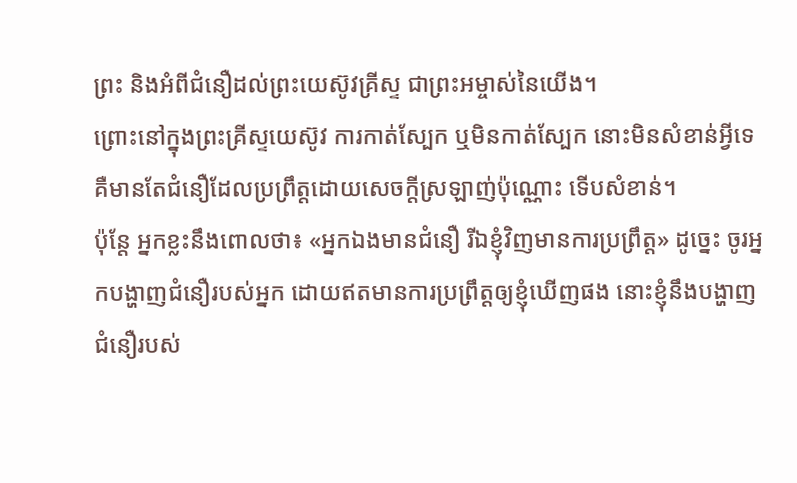ព្រះ និងអំពីជំនឿដល់ព្រះយេស៊ូវគ្រីស្ទ ជាព្រះអម្ចាស់នៃយើង។
ព្រោះនៅក្នុងព្រះគ្រីស្ទយេស៊ូវ ការកាត់ស្បែក ឬមិនកាត់ស្បែក នោះមិនសំខាន់អ្វីទេ គឺមានតែជំនឿដែលប្រព្រឹត្តដោយសេចក្ដីស្រឡាញ់ប៉ុណ្ណោះ ទើបសំខាន់។
ប៉ុន្តែ អ្នកខ្លះនឹងពោលថា៖ «អ្នកឯងមានជំនឿ រីឯខ្ញុំវិញមានការប្រព្រឹត្ត» ដូច្នេះ ចូរអ្នកបង្ហាញជំនឿរបស់អ្នក ដោយឥតមានការប្រព្រឹត្តឲ្យខ្ញុំឃើញផង នោះខ្ញុំនឹងបង្ហាញជំនឿរបស់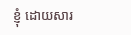ខ្ញុំ ដោយសារ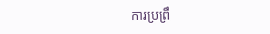ការប្រព្រឹ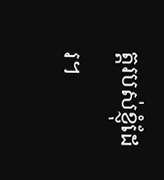ត្តរបស់ខ្ញុំដែរ។